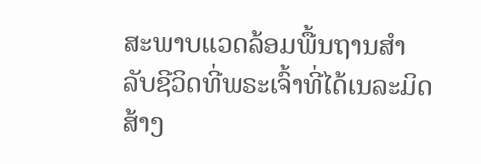ສະພາບແວດລ້ອມພື້ນຖານສຳລັບຊີວິດທີ່ພຣະເຈົ້າທີ່ໄດ້ເນລະມິດສ້າງ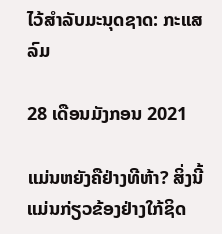ໄວ້ສຳລັບມະນຸດຊາດ: ກະແສລົມ

28 ເດືອນມັງກອນ 2021

ແມ່ນຫຍັງຄືຢ່າງທີຫ້າ? ສິ່ງນີ້ແມ່ນກ່ຽວຂ້ອງຢ່າງໃກ້ຊິດ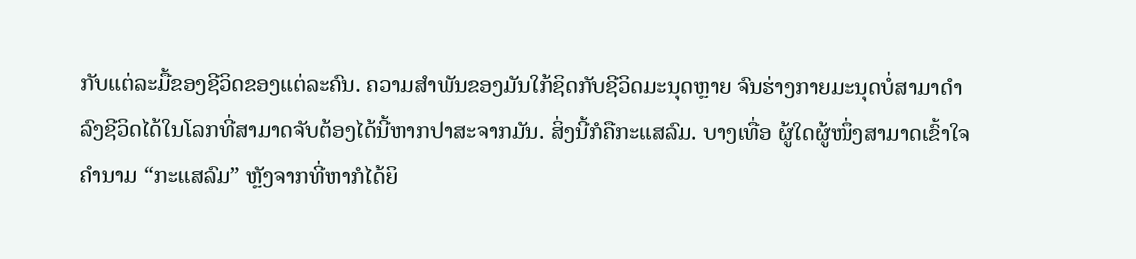ກັບແຕ່ລະມື້ຂອງຊີວິດຂອງແຕ່ລະຄົນ. ຄວາມສຳພັນຂອງມັນໃກ້ຊິດກັບຊີວິດມະນຸດຫຼາຍ ຈົນຮ່າງກາຍມະນຸດບໍ່ສາມາດຳລົງຊີວິດໄດ້ໃນໂລກທີ່ສາມາດຈັບຕ້ອງໄດ້ນີ້ຫາກປາສະຈາກມັນ. ສິ່ງນີ້ກໍຄືກະແສລົມ. ບາງເທື່ອ ຜູ້ໃດຜູ້ໜຶ່ງສາມາດເຂົ້າໃຈຄຳນາມ “ກະແສລົມ” ຫຼັງຈາກທີ່ຫາກໍໄດ້ຍິ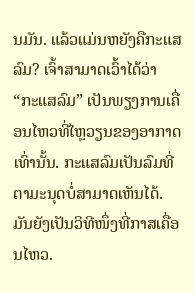ນມັນ. ແລ້ວແມ່ນຫຍັງຄືກະແສລົມ? ເຈົ້າສາມາດເວົ້າໄດ້ວ່າ “ກະແສລົມ” ເປັນພຽງການເຄື່ອນໄຫວທີ່ໄຫຼວຽນຂອງອາກາດເທົ່ານັ້ນ. ກະແສລົມເປັນລົມທີ່ຕາມະນຸດບໍ່ສາມາດເຫັນໄດ້. ມັນຍັງເປັນວິທີໜຶ່ງທີ່ກາສເຄື່ອນໄຫວ.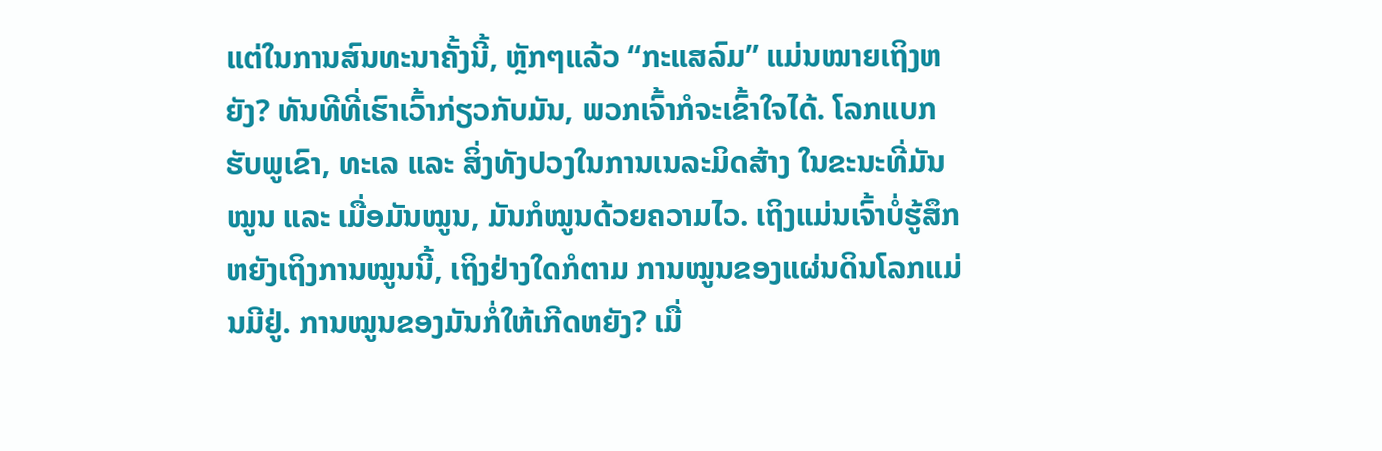ແຕ່ໃນການສົນທະນາຄັ້ງນີ້, ຫຼັກໆແລ້ວ “ກະແສລົມ” ແມ່ນໝາຍເຖິງຫຍັງ? ທັນທີທີ່ເຮົາເວົ້າກ່ຽວກັບມັນ, ພວກເຈົ້າກໍຈະເຂົ້າໃຈໄດ້. ໂລກແບກຮັບພູເຂົາ, ທະເລ ແລະ ສິ່ງທັງປວງໃນການເນລະມິດສ້າງ ໃນຂະນະທີ່ມັນໝູນ ແລະ ເມື່ອມັນໝູນ, ມັນກໍໝູນດ້ວຍຄວາມໄວ. ເຖິງແມ່ນເຈົ້າບໍ່ຮູ້ສຶກຫຍັງເຖິງການໝູນນີ້, ເຖິງຢ່າງໃດກໍຕາມ ການໝູນຂອງແຜ່ນດິນໂລກແມ່ນມີຢູ່. ການໝູນຂອງມັນກໍ່ໃຫ້ເກີດຫຍັງ? ເມື່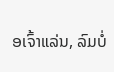ອເຈົ້າແລ່ນ, ລົມບໍ່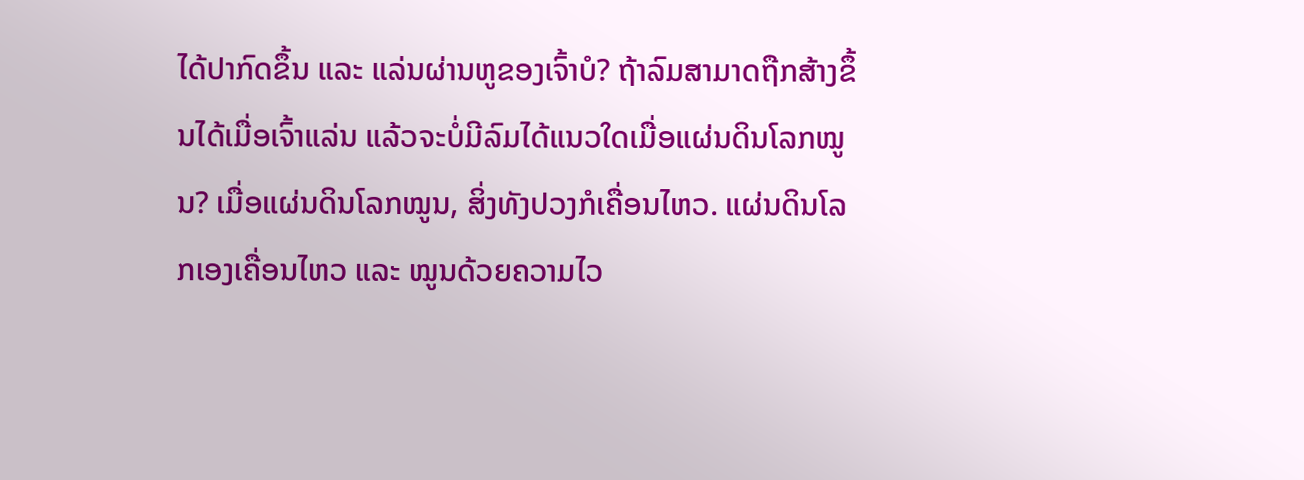ໄດ້ປາກົດຂຶ້ນ ແລະ ແລ່ນຜ່ານຫູຂອງເຈົ້າບໍ? ຖ້າລົມສາມາດຖືກສ້າງຂຶ້ນໄດ້ເມື່ອເຈົ້າແລ່ນ ແລ້ວຈະບໍ່ມີລົມໄດ້ແນວໃດເມື່ອແຜ່ນດິນໂລກໝູນ? ເມື່ອແຜ່ນດິນໂລກໝູນ, ສິ່ງທັງປວງກໍເຄື່ອນໄຫວ. ແຜ່ນດິນໂລກເອງເຄື່ອນໄຫວ ແລະ ໝູນດ້ວຍຄວາມໄວ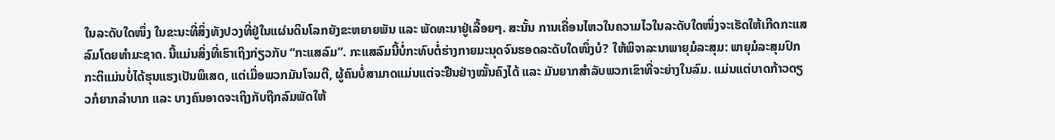ໃນລະດັບໃດໜຶ່ງ ໃນຂະນະທີ່ສິ່ງທັງປວງທີ່ຢູ່ໃນແຜ່ນດິນໂລກຍັງຂະຫຍາຍພັນ ແລະ ພັດທະນາຢູ່ເລື້ອຍໆ. ສະນັ້ນ ການເຄື່ອນໄຫວໃນຄວາມໄວໃນລະດັບໃດໜຶ່ງຈະເຮັດໃຫ້ເກີດກະແສລົມໂດຍທຳມະຊາດ. ນີ້ແມ່ນສິ່ງທີ່ເຮົາເຖິງກ່ຽວກັບ “ກະແສລົມ”. ກະແສລົມນີ້ບໍ່ກະທົບຕໍ່ຮ່າງກາຍມະນຸດຈົນຮອດລະດັບໃດໜຶ່ງບໍ? ໃຫ້ພິຈາລະນາພາຍຸມໍລະສຸມ: ພາຍຸມໍລະສຸມປົກກະຕິແມ່ນບໍ່ໄດ້ຮຸນແຮງເປັນພິເສດ, ແຕ່ເມື່ອພວກມັນໂຈມຕີ, ຜູ້ຄົນບໍ່ສາມາດແມ່ນແຕ່ຈະຢືນຢ່າງໝັ້ນຄົງໄດ້ ແລະ ມັນຍາກສຳລັບພວກເຂົາທີ່ຈະຍ່າງໃນລົມ. ແມ່ນແຕ່ບາດກ້າວດຽວກໍຍາກລຳບາກ ແລະ ບາງຄົນອາດຈະເຖິງກັບຖືກລົມພັດໃຫ້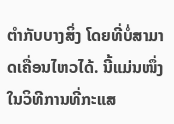ຕໍາກັບບາງສິ່ງ ໂດຍທີ່ບໍ່ສາມາດເຄື່ອນໄຫວໄດ້. ນີ້ແມ່ນໜຶ່ງໃນວິທີການທີ່ກະແສ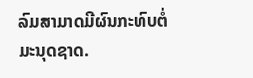ລົມສາມາດມີຜົນກະທົບຕໍ່ມະນຸດຊາດ.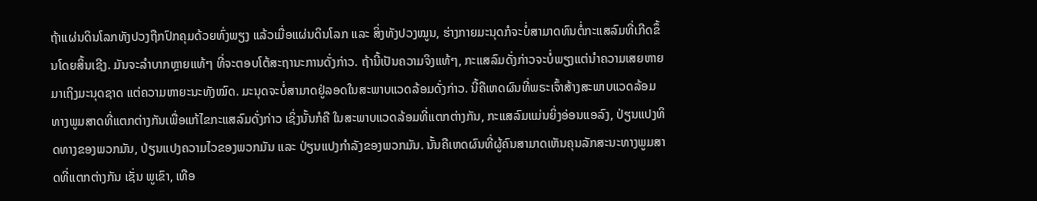ຖ້າແຜ່ນດິນໂລກທັງປວງຖືກປົກຄຸມດ້ວຍທົ່ງພຽງ ແລ້ວເມື່ອແຜ່ນດິນໂລກ ແລະ ສິ່ງທັງປວງໝູນ, ຮ່າງກາຍມະນຸດກໍຈະບໍ່ສາມາດທົນຕໍ່ກະແສລົມທີ່ເກີດຂຶ້ນໂດຍສິ້ນເຊີງ. ມັນຈະລໍາບາກຫຼາຍແທ້ໆ ທີ່ຈະຕອບໂຕ້ສະຖານະການດັ່ງກ່າວ. ຖ້ານີ້ເປັນຄວາມຈິງແທ້ໆ, ກະແສລົມດັ່ງກ່າວຈະບໍ່ພຽງແຕ່ນໍາຄວາມເສຍຫາຍມາເຖິງມະນຸດຊາດ ແຕ່ຄວາມຫາຍະນະທັງໝົດ. ມະນຸດຈະບໍ່ສາມາດຢູ່ລອດໃນສະພາບແວດລ້ອມດັ່ງກ່າວ. ນີ້ຄືເຫດຜົນທີ່ພຣະເຈົ້າສ້າງສະພາບແວດລ້ອມທາງພູມສາດທີ່ແຕກຕ່າງກັນເພື່ອແກ້ໄຂກະແສລົມດັ່ງກ່າວ ເຊິ່ງນັ້ນກໍຄື ໃນສະພາບແວດລ້ອມທີ່ແຕກຕ່າງກັນ, ກະແສລົມແມ່ນຍິ່ງອ່ອນແອລົງ, ປ່ຽນແປງທິດທາງຂອງພວກມັນ, ປ່ຽນແປງຄວາມໄວຂອງພວກມັນ ແລະ ປ່ຽນແປງກຳລັງຂອງພວກມັນ. ນັ້ນຄືເຫດຜົນທີ່ຜູ້ຄົນສາມາດເຫັນຄຸນລັກສະນະທາງພູມສາດທີ່ແຕກຕ່າງກັນ ເຊັ່ນ ພູເຂົາ, ເທືອ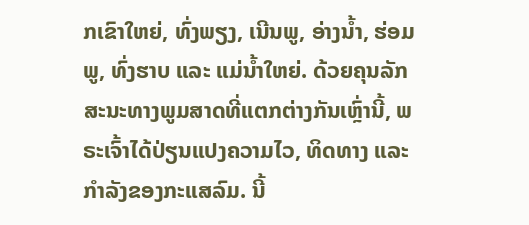ກເຂົາໃຫຍ່, ທົ່ງພຽງ, ເນີນພູ, ອ່າງນໍ້າ, ຮ່ອມພູ, ທົ່ງຮາບ ແລະ ແມ່ນໍ້າໃຫຍ່. ດ້ວຍຄຸນລັກສະນະທາງພູມສາດທີ່ແຕກຕ່າງກັນເຫຼົ່ານີ້, ພຣະເຈົ້າໄດ້ປ່ຽນແປງຄວາມໄວ, ທິດທາງ ແລະ ກຳລັງຂອງກະແສລົມ. ນີ້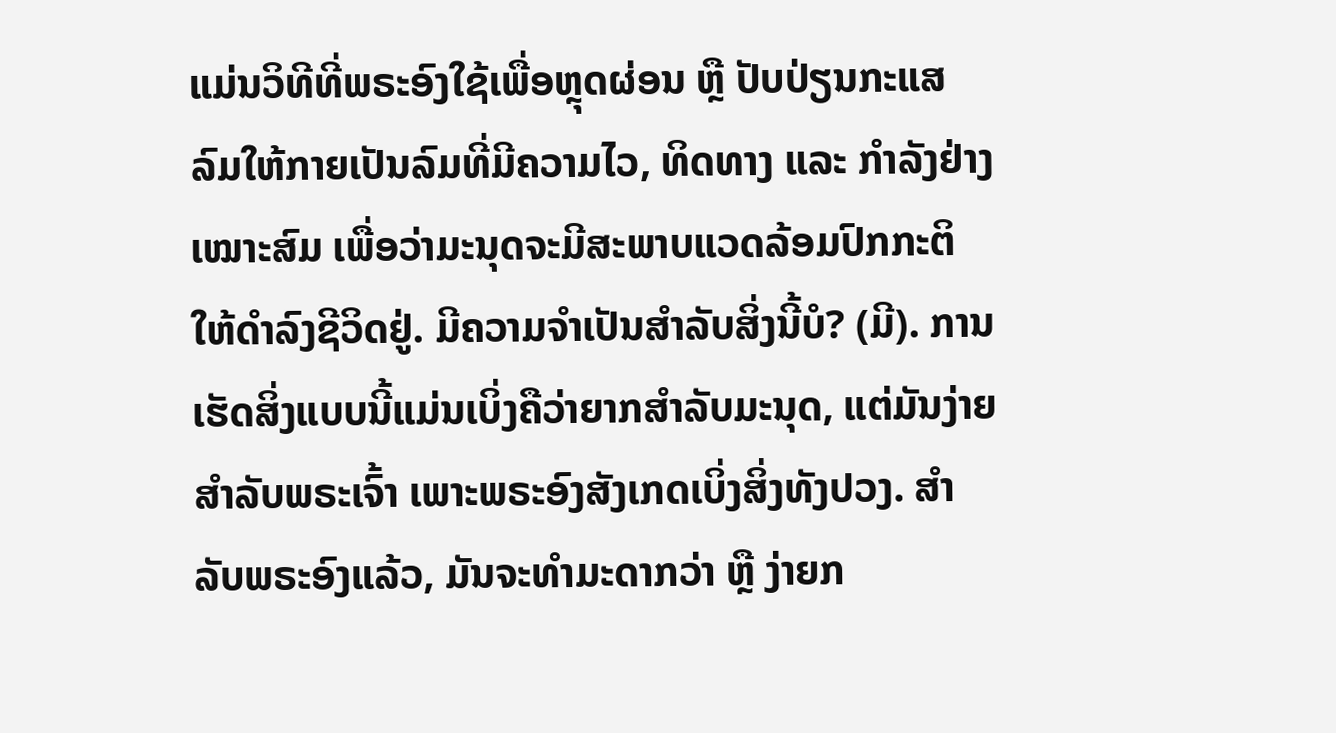ແມ່ນວິທີທີ່ພຣະອົງໃຊ້ເພື່ອຫຼຸດຜ່ອນ ຫຼື ປັບປ່ຽນກະແສລົມໃຫ້ກາຍເປັນລົມທີ່ມີຄວາມໄວ, ທິດທາງ ແລະ ກຳລັງຢ່າງເໝາະສົມ ເພື່ອວ່າມະນຸດຈະມີສະພາບແວດລ້ອມປົກກະຕິໃຫ້ດຳລົງຊີວິດຢູ່. ມີຄວາມຈຳເປັນສຳລັບສິ່ງນີ້ບໍ? (ມີ). ການເຮັດສິ່ງແບບນີ້ແມ່ນເບິ່ງຄືວ່າຍາກສຳລັບມະນຸດ, ແຕ່ມັນງ່າຍສຳລັບພຣະເຈົ້າ ເພາະພຣະອົງສັງເກດເບິ່ງສິ່ງທັງປວງ. ສຳລັບພຣະອົງແລ້ວ, ມັນຈະທຳມະດາກວ່າ ຫຼື ງ່າຍກ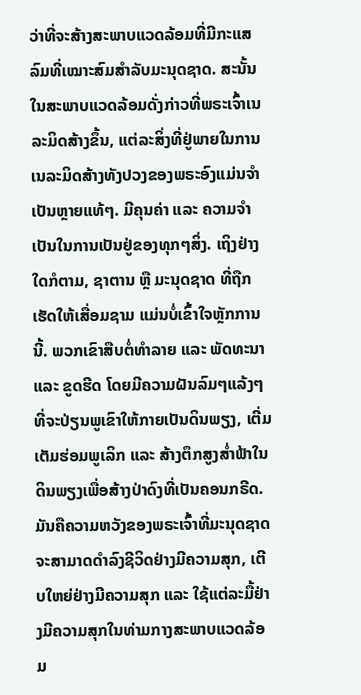ວ່າທີ່ຈະສ້າງສະພາບແວດລ້ອມທີ່ມີກະແສລົມທີ່ເໝາະສົມສຳລັບມະນຸດຊາດ. ສະນັ້ນ ໃນສະພາບແວດລ້ອມດັ່ງກ່າວທີ່ພຣະເຈົ້າເນລະມິດສ້າງຂຶ້ນ, ແຕ່ລະສິ່ງທີ່ຢູ່ພາຍໃນການເນລະມິດສ້າງທັງປວງຂອງພຣະອົງແມ່ນຈຳເປັນຫຼາຍແທ້ໆ. ມີຄຸນຄ່າ ແລະ ຄວາມຈຳເປັນໃນການເປັນຢູ່ຂອງທຸກໆສິ່ງ. ເຖິງຢ່າງໃດກໍຕາມ, ຊາຕານ ຫຼື ມະນຸດຊາດ ທີ່ຖືກເຮັດໃຫ້ເສື່ອມຊາມ ແມ່ນບໍ່ເຂົ້າໃຈຫຼັກການນີ້. ພວກເຂົາສືບຕໍ່ທຳລາຍ ແລະ ພັດທະນາ ແລະ ຂູດຮີດ ໂດຍມີຄວາມຝັນລົມໆແລ້ງໆທີ່ຈະປ່ຽນພູເຂົາໃຫ້ກາຍເປັນດິນພຽງ, ເຕີ່ມເຕັມຮ່ອມພູເລິກ ແລະ ສ້າງຕຶກສູງສໍ່າຟ້າໃນດິນພຽງເພື່ອສ້າງປ່າດົງທີ່ເປັນຄອນກຣີດ. ມັນຄືຄວາມຫວັງຂອງພຣະເຈົ້າທີ່ມະນຸດຊາດຈະສາມາດດຳລົງຊີວິດຢ່າງມີຄວາມສຸກ, ເຕີບໃຫຍ່ຢ່າງມີຄວາມສຸກ ແລະ ໃຊ້ແຕ່ລະມື້ຢ່າງມີຄວາມສຸກໃນທ່າມກາງສະພາບແວດລ້ອມ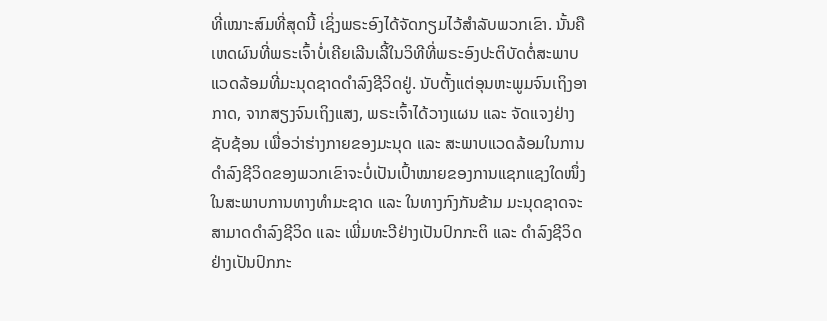ທີ່ເໝາະສົມທີ່ສຸດນີ້ ເຊິ່ງພຣະອົງໄດ້ຈັດກຽມໄວ້ສຳລັບພວກເຂົາ. ນັ້ນຄືເຫດຜົນທີ່ພຣະເຈົ້າບໍ່ເຄີຍເລີນເລີ້ໃນວິທີທີ່ພຣະອົງປະຕິບັດຕໍ່ສະພາບແວດລ້ອມທີ່ມະນຸດຊາດດຳລົງຊີວິດຢູ່. ນັບຕັ້ງແຕ່ອຸນຫະພູມຈົນເຖິງອາກາດ, ຈາກສຽງຈົນເຖິງແສງ, ພຣະເຈົ້າໄດ້ວາງແຜນ ແລະ ຈັດແຈງຢ່າງຊັບຊ້ອນ ເພື່ອວ່າຮ່າງກາຍຂອງມະນຸດ ແລະ ສະພາບແວດລ້ອມໃນການດຳລົງຊີວິດຂອງພວກເຂົາຈະບໍ່ເປັນເປົ້າໝາຍຂອງການແຊກແຊງໃດໜຶ່ງໃນສະພາບການທາງທຳມະຊາດ ແລະ ໃນທາງກົງກັນຂ້າມ ມະນຸດຊາດຈະສາມາດດຳລົງຊີວິດ ແລະ ເພີ່ມທະວີຢ່າງເປັນປົກກະຕິ ແລະ ດຳລົງຊີວິດຢ່າງເປັນປົກກະ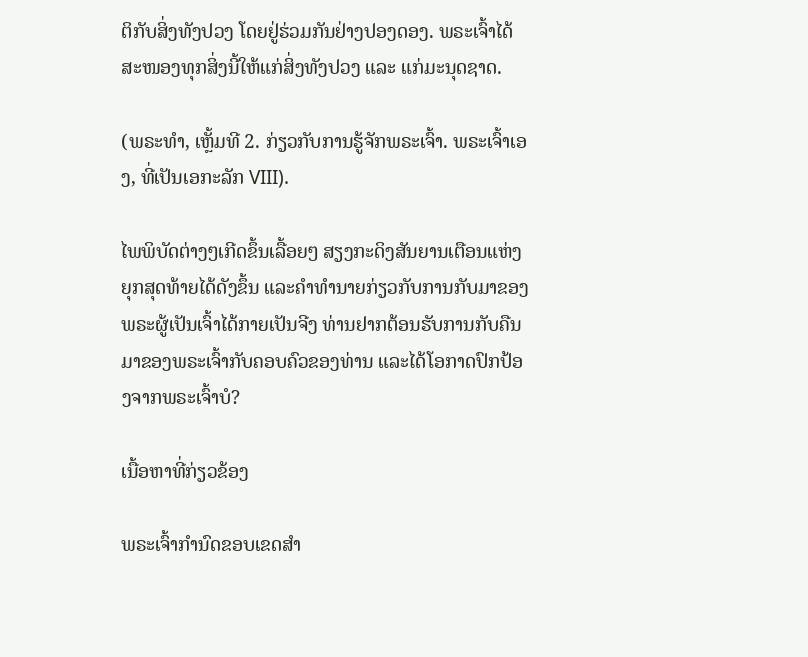ຕິກັບສິ່ງທັງປວງ ໂດຍຢູ່ຮ່ວມກັນຢ່າງປອງດອງ. ພຣະເຈົ້າໄດ້ສະໜອງທຸກສິ່ງນີ້ໃຫ້ແກ່ສິ່ງທັງປວງ ແລະ ແກ່ມະນຸດຊາດ.

(ພຣະທຳ, ເຫຼັ້ມທີ 2. ກ່ຽວກັບການຮູ້ຈັກພຣະເຈົ້າ. ພຣະເຈົ້າເອງ, ທີ່ເປັນເອກະລັກ VIII).

ໄພພິບັດຕ່າງໆເກີດຂຶ້ນເລື້ອຍໆ ສຽງກະດິງສັນຍານເຕືອນແຫ່ງຍຸກສຸດທ້າຍໄດ້ດັງຂຶ້ນ ແລະຄໍາທໍານາຍກ່ຽວກັບການກັບມາຂອງພຣະຜູ້ເປັນເຈົ້າໄດ້ກາຍເປັນຈີງ ທ່ານຢາກຕ້ອນຮັບການກັບຄືນມາຂອງພຣະເຈົ້າກັບຄອບຄົວຂອງທ່ານ ແລະໄດ້ໂອກາດປົກປ້ອງຈາກພຣະເຈົ້າບໍ?

ເນື້ອຫາທີ່ກ່ຽວຂ້ອງ

ພຣະເຈົ້າກໍານົດຂອບເຂດສໍາ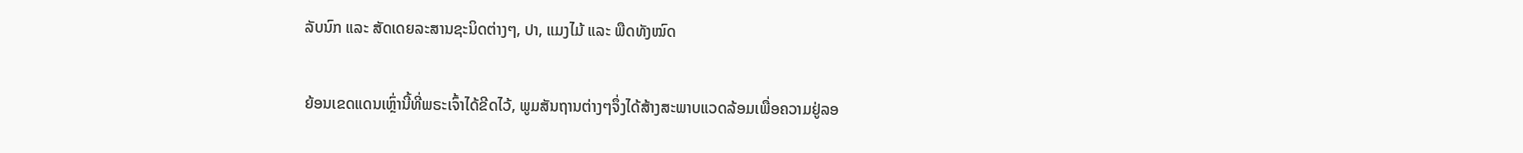ລັບນົກ ແລະ ສັດເດຍລະສານຊະນິດຕ່າງໆ, ປາ, ແມງໄມ້ ແລະ ພືດທັງໝົດ

ຍ້ອນເຂດແດນເຫຼົ່ານີ້ທີ່ພຣະເຈົ້າໄດ້ຂີດໄວ້, ພູມສັນຖານຕ່າງໆຈຶ່ງໄດ້ສ້າງສະພາບແວດລ້ອມເພື່ອຄວາມຢູ່ລອ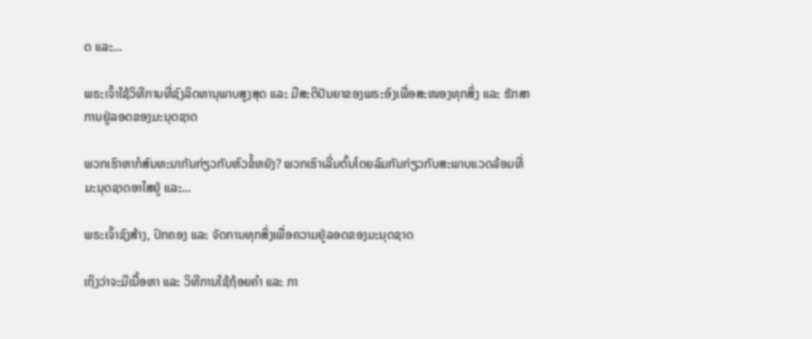ດ ແລະ...

ພຣະເຈົ້າໃຊ້ວິທີການທີ່ຊົງລິດທານຸພາບສູງສຸດ ແລະ ມີສະຕິປັນຍາຂອງພຣະອົງເພື່ອສະໜອງທຸກສິ່ງ ແລະ ຮັກສາການຢູ່ລອດຂອງມະນຸດຊາດ

ພວກເຮົາຫາກໍສົນທະນາກັນກ່ຽວກັບຫົວຂໍ້ຫຍັງ? ພວກເຮົາເລີ່ມຕົ້ນໂດຍລົມກັນກ່ຽວກັບສະພາບແວດລ້ອມທີ່ມະນຸດຊາດອາໄສຢູ່ ແລະ...

ພຣະເຈົ້າຊົງສ້າງ, ປົກຄອງ ແລະ ຈັດການທຸກສິ່ງເພື່ອຄວາມຢູ່ລອດຂອງມະນຸດຊາດ

ເຖິງວ່າຈະມີເນື້ອຫາ ແລະ ວິທີການໃຊ້ຖ້ອຍຄໍາ ແລະ ກາ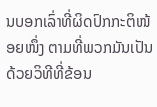ນບອກເລົ່າທີ່ຜິດປົກກະຕິໜ້ອຍໜຶ່ງ ຕາມທີ່ພວກມັນເປັນ ດ້ວຍວິທີທີ່ຂ້ອນ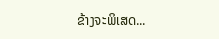ຂ້າງຈະພິເສດ...